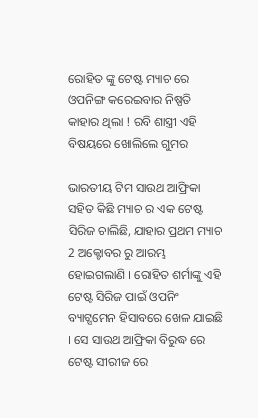ରୋହିତ ଙ୍କୁ ଟେଷ୍ଟ ମ୍ୟାଚ ରେ ଓପନିଙ୍ଗ କରେଇବାର ନିଷ୍ପତି କାହାର ଥିଲା ! ରବି ଶାସ୍ତ୍ରୀ ଏହି ବିଷୟରେ ଖୋଲିଲେ ଗୁମର

ଭାରତୀୟ ଟିମ ସାଉଥ ଆଫ୍ରିକା ସହିତ କିଛି ମ୍ୟାଚ ର ଏକ ଟେଷ୍ଟ ସିରିଜ ଚାଲିଛି, ଯାହାର ପ୍ରଥମ ମ୍ୟାଚ 2 ଅକ୍ଟୋବର ରୁ ଆରମ୍ଭ ହୋଇଗଲାଣି । ରୋହିତ ଶର୍ମାଙ୍କୁ ଏହି ଟେଷ୍ଟ ସିରିଜ ପାଇଁ ଓପନିଂ ବ୍ୟାଟ୍ସମେନ ହିସାବରେ ଖେଳ ଯାଇଛି । ସେ ସାଉଥ ଆଫ୍ରିକା ବିରୁଦ୍ଧ ରେ ଟେଷ୍ଟ ସୀରୀଜ ରେ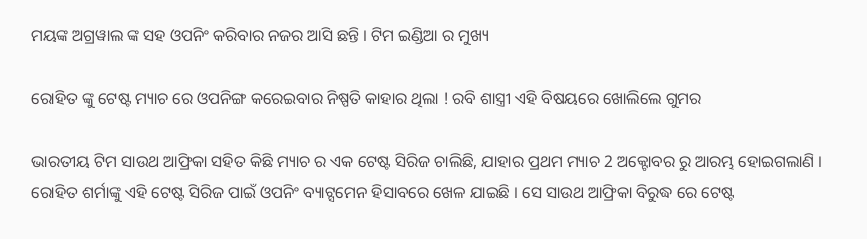ମୟଙ୍କ ଅଗ୍ରୱାଲ ଙ୍କ ସହ ଓପନିଂ କରିବାର ନଜର ଆସି ଛନ୍ତି । ଟିମ ଇଣ୍ଡିଆ ର ମୁଖ୍ୟ

ରୋହିତ ଙ୍କୁ ଟେଷ୍ଟ ମ୍ୟାଚ ରେ ଓପନିଙ୍ଗ କରେଇବାର ନିଷ୍ପତି କାହାର ଥିଲା ! ରବି ଶାସ୍ତ୍ରୀ ଏହି ବିଷୟରେ ଖୋଲିଲେ ଗୁମର

ଭାରତୀୟ ଟିମ ସାଉଥ ଆଫ୍ରିକା ସହିତ କିଛି ମ୍ୟାଚ ର ଏକ ଟେଷ୍ଟ ସିରିଜ ଚାଲିଛି, ଯାହାର ପ୍ରଥମ ମ୍ୟାଚ 2 ଅକ୍ଟୋବର ରୁ ଆରମ୍ଭ ହୋଇଗଲାଣି । ରୋହିତ ଶର୍ମାଙ୍କୁ ଏହି ଟେଷ୍ଟ ସିରିଜ ପାଇଁ ଓପନିଂ ବ୍ୟାଟ୍ସମେନ ହିସାବରେ ଖେଳ ଯାଇଛି । ସେ ସାଉଥ ଆଫ୍ରିକା ବିରୁଦ୍ଧ ରେ ଟେଷ୍ଟ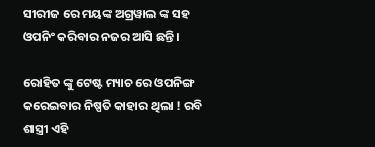ସୀରୀଜ ରେ ମୟଙ୍କ ଅଗ୍ରୱାଲ ଙ୍କ ସହ ଓପନିଂ କରିବାର ନଜର ଆସି ଛନ୍ତି ।

ରୋହିତ ଙ୍କୁ ଟେଷ୍ଟ ମ୍ୟାଚ ରେ ଓପନିଙ୍ଗ କରେଇବାର ନିଷ୍ପତି କାହାର ଥିଲା ! ରବି ଶାସ୍ତ୍ରୀ ଏହି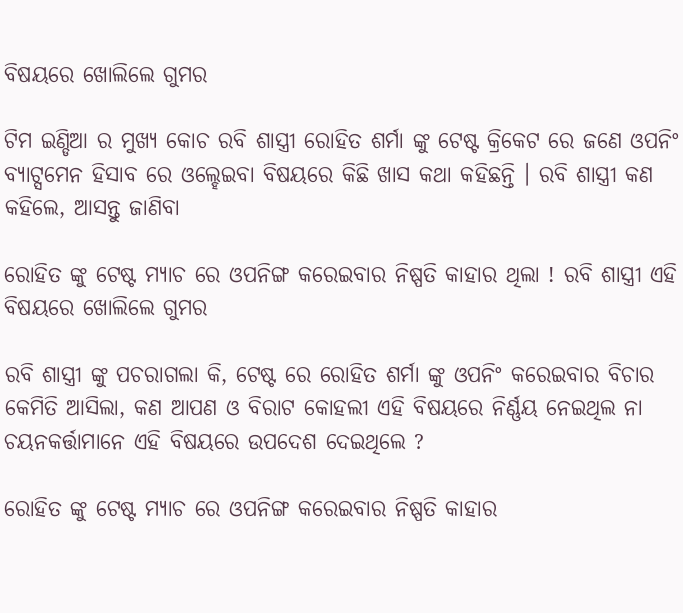ବିଷୟରେ ଖୋଲିଲେ ଗୁମର

ଟିମ ଇଣ୍ଡିଆ ର ମୁଖ୍ୟ କୋଚ ରବି ଶାସ୍ତ୍ରୀ ରୋହିତ ଶର୍ମା ଙ୍କୁ ଟେଷ୍ଟ କ୍ରିକେଟ ରେ ଜଣେ ଓପନିଂ ବ୍ୟାଟ୍ସମେନ ହିସାବ ରେ ଓଲ୍ହେଇବା ବିଷୟରେ କିଛି ଖାସ କଥା କହିଛନ୍ତି । ରବି ଶାସ୍ତ୍ରୀ କଣ କହିଲେ, ଆସନ୍ତୁ ଜାଣିବା

ରୋହିତ ଙ୍କୁ ଟେଷ୍ଟ ମ୍ୟାଚ ରେ ଓପନିଙ୍ଗ କରେଇବାର ନିଷ୍ପତି କାହାର ଥିଲା ! ରବି ଶାସ୍ତ୍ରୀ ଏହି ବିଷୟରେ ଖୋଲିଲେ ଗୁମର

ରବି ଶାସ୍ତ୍ରୀ ଙ୍କୁ ପଚରାଗଲା କି, ଟେଷ୍ଟ ରେ ରୋହିତ ଶର୍ମା ଙ୍କୁ ଓପନିଂ କରେଇବାର ବିଚାର କେମିତି ଆସିଲା, କଣ ଆପଣ ଓ ବିରାଟ କୋହଲୀ ଏହି ବିଷୟରେ ନିର୍ଣ୍ଣୟ ନେଇଥିଲ ନା ଚୟନକର୍ତ୍ତାମାନେ ଏହି ବିଷୟରେ ଉପଦେଶ ଦେଇଥିଲେ ?

ରୋହିତ ଙ୍କୁ ଟେଷ୍ଟ ମ୍ୟାଚ ରେ ଓପନିଙ୍ଗ କରେଇବାର ନିଷ୍ପତି କାହାର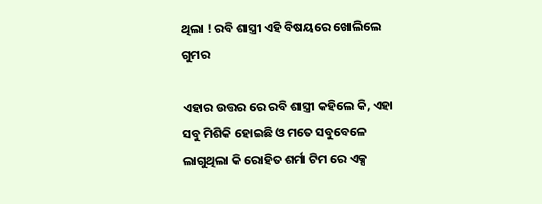ଥିଲା ! ରବି ଶାସ୍ତ୍ରୀ ଏହି ବିଷୟରେ ଖୋଲିଲେ ଗୁମର

ଏହାର ଉତ୍ତର ରେ ରବି ଶାସ୍ତ୍ରୀ କହିଲେ କି, ଏହା ସବୁ ମିଶିକି ହୋଇଛି ଓ ମତେ ସବୁବେଳେ ଲାଗୁଥିଲା କି ରୋହିତ ଶର୍ମା ଟିମ ରେ ଏକ୍ସ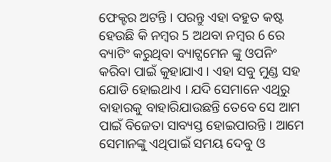ଫେକ୍ଟର ଅଟନ୍ତି । ପରନ୍ତୁ ଏହା ବହୁତ କଷ୍ଟ ହେଉଛି କି ନମ୍ବର 5 ଅଥବା ନମ୍ବର 6 ରେ ବ୍ୟାଟିଂ କରୁଥିବା ବ୍ୟାଟ୍ସମେନ ଙ୍କୁ ଓପନିଂ କରିବା ପାଇଁ କୁହାଯାଏ । ଏହା ସବୁ ମୁଣ୍ଡ ସହ ଯୋଡି ହୋଇଥାଏ । ଯଦି ସେମାନେ ଏଥିରୁ ବାହାରକୁ ବାହାରିଯାଉଛନ୍ତି ତେବେ ସେ ଆମ ପାଇଁ ବିଜେତା ସାବ୍ୟସ୍ତ ହୋଇପାରନ୍ତି । ଆମେ ସେମାନଙ୍କୁ ଏଥିପାଇଁ ସମୟ ଦେବୁ ଓ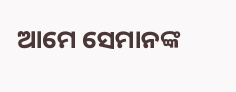ଆମେ ସେମାନଙ୍କ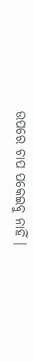ଉପରେ ଚାପ ପକେଇବୁ ନାହିଁ ।